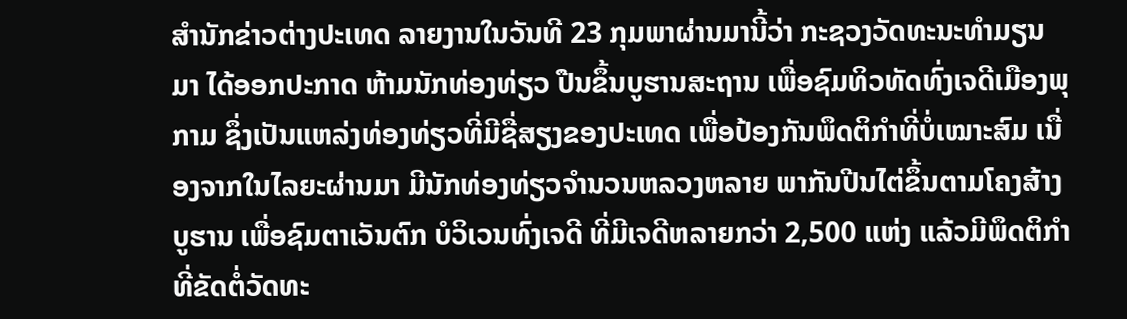ສຳນັກຂ່າວຕ່າງປະເທດ ລາຍງານໃນວັນທີ 23 ກຸມພາຜ່ານມານີ້ວ່າ ກະຊວງວັດທະນະທຳມຽນມາ ໄດ້ອອກປະກາດ ຫ້າມນັກທ່ອງທ່ຽວ ປືນຂຶ້ນບູຮານສະຖານ ເພື່ອຊົມທິວທັດທົ່ງເຈດີເມືອງພຸກາມ ຊຶ່ງເປັນແຫລ່ງທ່ອງທ່ຽວທີ່ມີຊື່ສຽງຂອງປະເທດ ເພື່ອປ້ອງກັນພຶດຕິກຳທີ່ບໍ່ເໝາະສົມ ເນື່ອງຈາກໃນໄລຍະຜ່ານມາ ມີນັກທ່ອງທ່ຽວຈຳນວນຫລວງຫລາຍ ພາກັນປີນໄຕ່ຂຶ້ນຕາມໂຄງສ້າງບູຮານ ເພື່ອຊົມຕາເວັນຕົກ ບໍວິເວນທົ່ງເຈດີ ທີ່ມີເຈດີຫລາຍກວ່າ 2,500 ແຫ່ງ ແລ້ວມີພຶດຕິກຳທີ່ຂັດຕໍ່ວັດທະ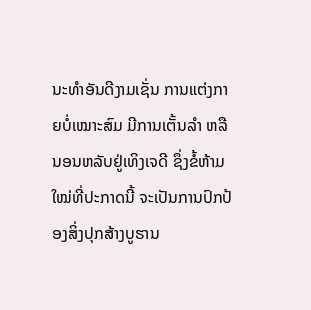ນະທຳອັນດີງາມເຊັ່ນ ການແຕ່ງກາຍບໍ່ເໝາະສົມ ມີການເຕັ້ນລຳ ຫລື ນອນຫລັບຢູ່ເທິງເຈດີ ຊຶ່ງຂໍ້ຫ້າມໃໝ່ທີ່ປະກາດນີ້ ຈະເປັນການປົກປ້ອງສິ່ງປຸກສ້າງບູຮານ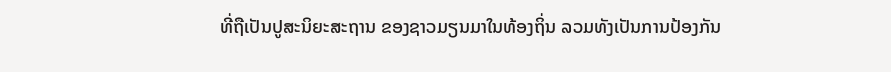ທີ່ຖືເປັນປູສະນິຍະສະຖານ ຂອງຊາວມຽນມາໃນທ້ອງຖິ່ນ ລວມທັງເປັນການປ້ອງກັນ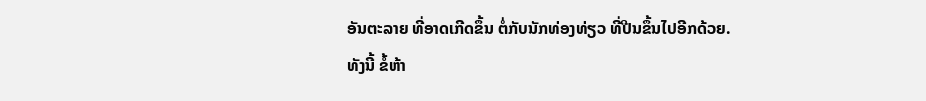ອັນຕະລາຍ ທີ່ອາດເກີດຂຶ້ນ ຕໍ່ກັບນັກທ່ອງທ່ຽວ ທີ່ປີນຂຶ້ນໄປອີກດ້ວຍ.
ທັງນີ້ ຂໍ້ຫ້າ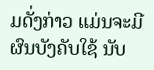ມດັ່ງກ່າວ ແມ່ນຈະມີຜົນບັງຄັບໃຊ້ ນັບ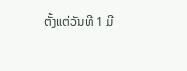ຕັ້ງແຕ່ວັນທີ 1 ມີ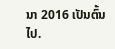ນາ 2016 ເປັນຕົ້ນໄປ.